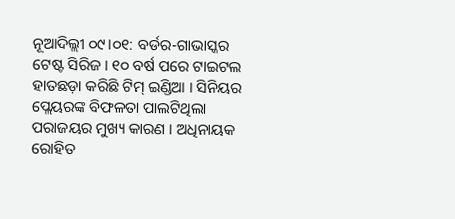ନୂଆଦିଲ୍ଲୀ ୦୯।୦୧: ବର୍ଡର-ଗାଭାସ୍କର ଟେଷ୍ଟ ସିରିଜ । ୧୦ ବର୍ଷ ପରେ ଟାଇଟଲ ହାତଛଡ଼ା କରିଛି ଟିମ୍ ଇଣ୍ଡିଆ । ସିନିୟର ପ୍ଲେୟରଙ୍କ ବିଫଳତା ପାଲଟିଥିଲା ପରାଜୟର ମୁଖ୍ୟ କାରଣ । ଅଧିନାୟକ ରୋହିତ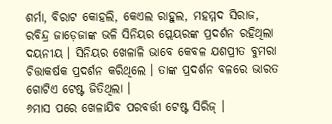ଶର୍ମା, ବିରାଟ କୋହଲି, କେଏଲ ରାହୁଲ, ମହମ୍ମଦ ସିରାଜ, ରବିନ୍ଦ୍ର ଜାଡ଼େଜାଙ୍କ ଭଳି ସିନିୟର ପ୍ଲେୟରଙ୍କ ପ୍ରଦର୍ଶନ ରହିଥିଲା ଦୟନୀୟ । ସିନିୟର ଖେଳାଳି ଭାବେ କେବଳ ଯଶପ୍ରୀତ ବୁମରା ଚିତ୍ତାକର୍ଷକ ପ୍ରଦର୍ଶନ କରିଥିଲେ । ତାଙ୍କ ପ୍ରଦର୍ଶନ ବଳରେ ଭାରତ ଗୋଟିଏ ଟେଷ୍ଟ ଜିତିଥିଲା ।
୬ମାସ ପରେ ଖେଳାଯିବ ପରବର୍ତ୍ତୀ ଟେଷ୍ଟ ସିରିଜ୍ ।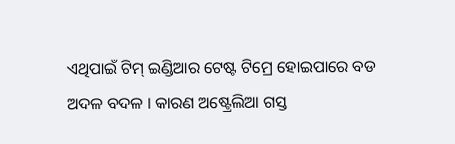ଏଥିପାଇଁ ଟିମ୍ ଇଣ୍ଡିଆର ଟେଷ୍ଟ ଟିମ୍ରେ ହୋଇପାରେ ବଡ ଅଦଳ ବଦଳ । କାରଣ ଅଷ୍ଟ୍ରେଲିଆ ଗସ୍ତ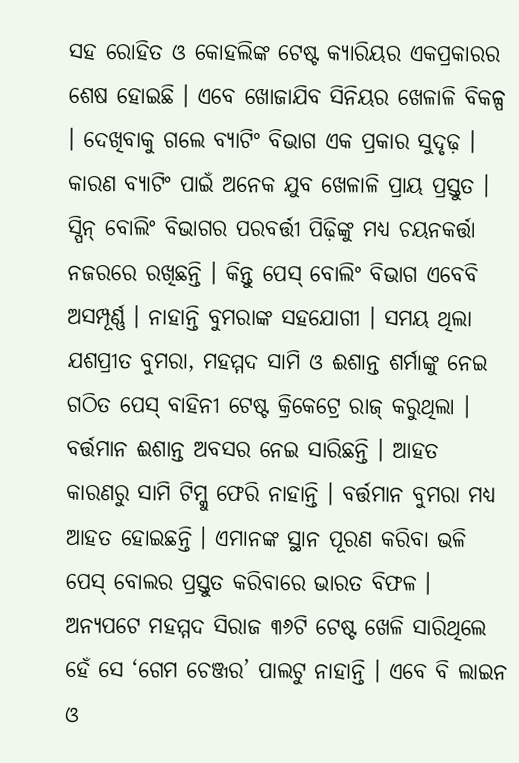ସହ ରୋହିତ ଓ କୋହଲିଙ୍କ ଟେଷ୍ଟ କ୍ୟାରିୟର ଏକପ୍ରକାରର ଶେଷ ହୋଇଛି । ଏବେ ଖୋଜାଯିବ ସିନିୟର ଖେଳାଳି ବିକଳ୍ପ । ଦେଖିବାକୁ ଗଲେ ବ୍ୟାଟିଂ ବିଭାଗ ଏକ ପ୍ରକାର ସୁଦୃଢ଼ । କାରଣ ବ୍ୟାଟିଂ ପାଇଁ ଅନେକ ଯୁବ ଖେଳାଳି ପ୍ରାୟ ପ୍ରସ୍ତୁତ ।
ସ୍ପିନ୍ ବୋଲିଂ ବିଭାଗର ପରବର୍ତ୍ତୀ ପିଢ଼ିଙ୍କୁ ମଧ୍ୟ ଚୟନକର୍ତ୍ତା ନଜରରେ ରଖିଛନ୍ତି । କିନ୍ତୁ ପେସ୍ ବୋଲିଂ ବିଭାଗ ଏବେବି ଅସମ୍ପୂର୍ଣ୍ଣ । ନାହାନ୍ତି ବୁମରାଙ୍କ ସହଯୋଗୀ । ସମୟ ଥିଲା ଯଶପ୍ରୀତ ବୁମରା, ମହମ୍ମଦ ସାମି ଓ ଈଶାନ୍ତ ଶର୍ମାଙ୍କୁ ନେଇ ଗଠିତ ପେସ୍ ବାହିନୀ ଟେଷ୍ଟ କ୍ରିକେଟ୍ରେ ରାଜ୍ କରୁଥିଲା । ବର୍ତ୍ତମାନ ଈଶାନ୍ତ ଅବସର ନେଇ ସାରିଛନ୍ତି । ଆହତ କାରଣରୁ ସାମି ଟିମ୍କୁ ଫେରି ନାହାନ୍ତି । ବର୍ତ୍ତମାନ ବୁମରା ମଧ୍ୟ ଆହତ ହୋଇଛନ୍ତି । ଏମାନଙ୍କ ସ୍ଥାନ ପୂରଣ କରିବା ଭଳି ପେସ୍ ବୋଲର ପ୍ରସ୍ତୁତ କରିବାରେ ଭାରତ ବିଫଳ ।
ଅନ୍ୟପଟେ ମହମ୍ମଦ ସିରାଜ ୩୬ଟି ଟେଷ୍ଟ ଖେଳି ସାରିଥିଲେ ହେଁ ସେ ‘ଗେମ ଚେଞ୍ଜର’ ପାଲଟୁ ନାହାନ୍ତି । ଏବେ ବି ଲାଇନ ଓ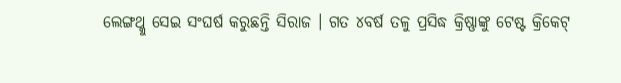ଲେଙ୍ଗଥ୍କୁ ସେଇ ସଂଘର୍ଷ କରୁଛନ୍ତି ସିରାଜ । ଗତ ୪ବର୍ଷ ତଳୁ ପ୍ରସିଦ୍ଧ କ୍ରିଷ୍ଣାଙ୍କୁ ଟେଷ୍ଟ କ୍ରିକେଟ୍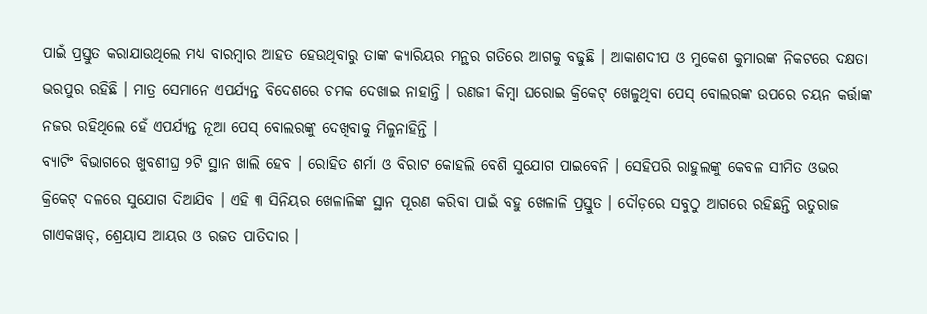ପାଇଁ ପ୍ରସ୍ତୁତ କରାଯାଉଥିଲେ ମଧ୍ୟ ବାରମ୍ବାର ଆହତ ହେଉଥିବାରୁ ତାଙ୍କ କ୍ୟାରିୟର ମନ୍ଥର ଗତିରେ ଆଗକୁ ବଢୁଛି । ଆକାଶଦୀପ ଓ ମୁକେଶ କୁମାରଙ୍କ ନିକଟରେ ଦକ୍ଷତା ଭରପୁର ରହିଛି । ମାତ୍ର ସେମାନେ ଏପର୍ଯ୍ୟନ୍ତ ବିଦେଶରେ ଚମକ ଦେଖାଇ ନାହାନ୍ତି । ରଣଜୀ କିମ୍ବା ଘରୋଇ କ୍ରିକେଟ୍ ଖେଳୁଥିବା ପେସ୍ ବୋଲରଙ୍କ ଉପରେ ଚୟନ କର୍ତ୍ତାଙ୍କ ନଜର ରହିଥିଲେ ହେଁ ଏପର୍ଯ୍ୟନ୍ତ ନୂଆ ପେସ୍ ବୋଲରଙ୍କୁ ଦେଖିବାକୁ ମିଳୁନାହିନ୍ତି ।
ବ୍ୟାଟିଂ ବିଭାଗରେ ଖୁବଶୀଘ୍ର ୨ଟି ସ୍ଥାନ ଖାଲି ହେବ । ରୋହିତ ଶର୍ମା ଓ ବିରାଟ କୋହଲି ବେଶି ସୁଯୋଗ ପାଇବେନି । ସେହିପରି ରାହୁଲଙ୍କୁ କେବଳ ସୀମିତ ଓଭର କ୍ରିକେଟ୍ ଦଳରେ ସୁଯୋଗ ଦିଆଯିବ । ଏହି ୩ ସିନିୟର ଖେଳାଳିଙ୍କ ସ୍ଥାନ ପୂରଣ କରିବା ପାଇଁ ବହୁ ଖେଳାଳି ପ୍ରସ୍ତୁତ । ଦୌଡ଼ରେ ସବୁଠୁ ଆଗରେ ରହିଛନ୍ତି ଋତୁରାଜ ଗାଏକୱାଡ୍, ଶ୍ରେୟାସ ଆୟର ଓ ରଜତ ପାତିଦାର ।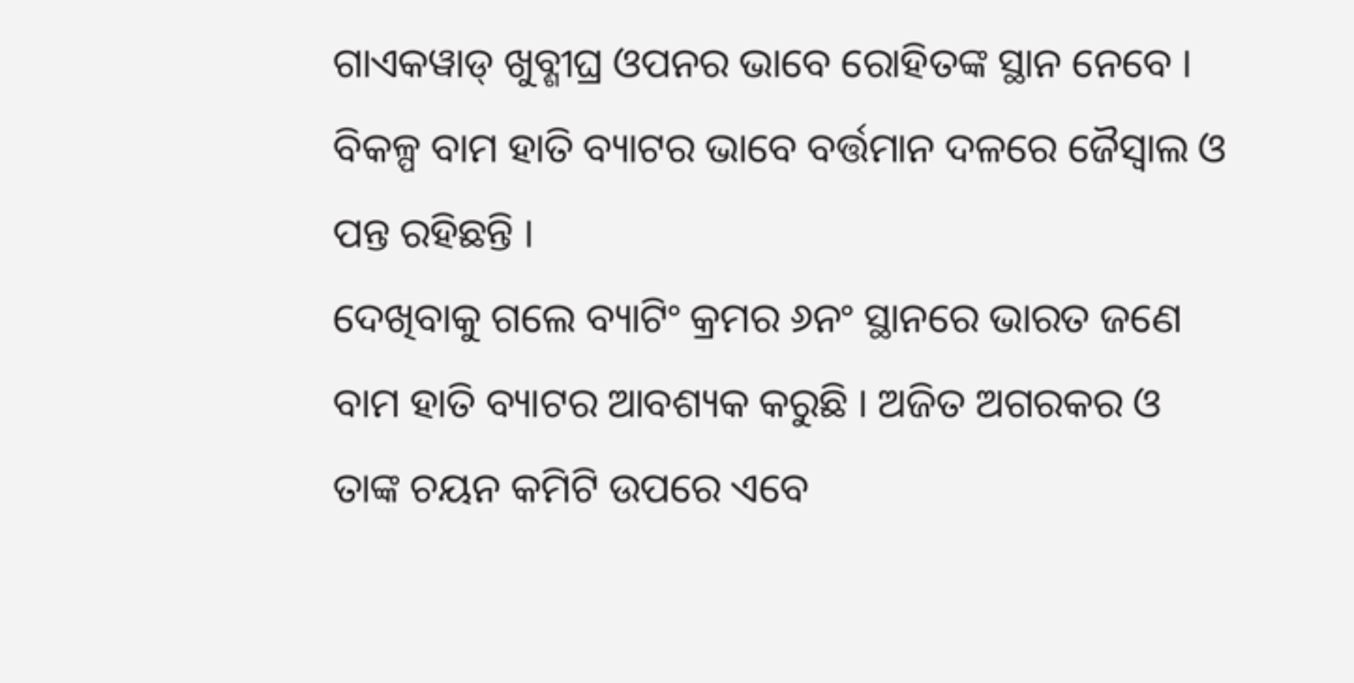ଗାଏକୱାଡ୍ ଖୁବ୍ଶୀଘ୍ର ଓପନର ଭାବେ ରୋହିତଙ୍କ ସ୍ଥାନ ନେବେ । ବିକଳ୍ପ ବାମ ହାତି ବ୍ୟାଟର ଭାବେ ବର୍ତ୍ତମାନ ଦଳରେ ଜୈସ୍ୱାଲ ଓ ପନ୍ତ ରହିଛନ୍ତି ।
ଦେଖିବାକୁ ଗଲେ ବ୍ୟାଟିଂ କ୍ରମର ୬ନଂ ସ୍ଥାନରେ ଭାରତ ଜଣେ ବାମ ହାତି ବ୍ୟାଟର ଆବଶ୍ୟକ କରୁଛି । ଅଜିତ ଅଗରକର ଓ ତାଙ୍କ ଚୟନ କମିଟି ଉପରେ ଏବେ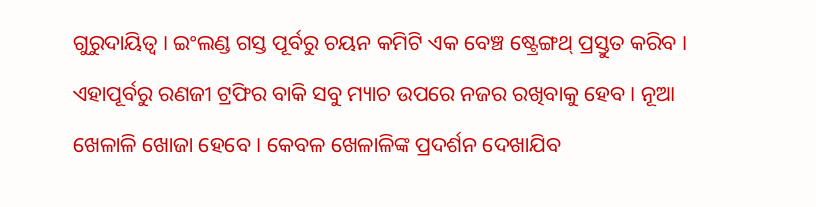ଗୁରୁଦାୟିତ୍ୱ । ଇଂଲଣ୍ଡ ଗସ୍ତ ପୂର୍ବରୁ ଚୟନ କମିଟି ଏକ ବେଞ୍ଚ ଷ୍ଟ୍ରେଙ୍ଗଥ୍ ପ୍ରସ୍ତୁତ କରିବ । ଏହାପୂର୍ବରୁ ରଣଜୀ ଟ୍ରଫିର ବାକି ସବୁ ମ୍ୟାଚ ଉପରେ ନଜର ରଖିବାକୁ ହେବ । ନୂଆ ଖେଳାଳି ଖୋଜା ହେବେ । କେବଳ ଖେଳାଳିଙ୍କ ପ୍ରଦର୍ଶନ ଦେଖାଯିବ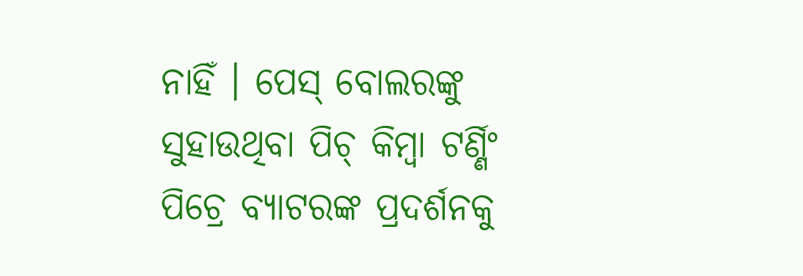ନାହିଁ । ପେସ୍ ବୋଲରଙ୍କୁ ସୁହାଉଥିବା ପିଚ୍ କିମ୍ବା ଟର୍ଣ୍ଣିଂ ପିଚ୍ରେ ବ୍ୟାଟରଙ୍କ ପ୍ରଦର୍ଶନକୁ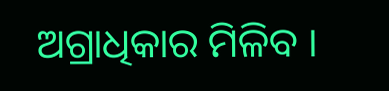ଅଗ୍ରାଧିକାର ମିଳିବ ।